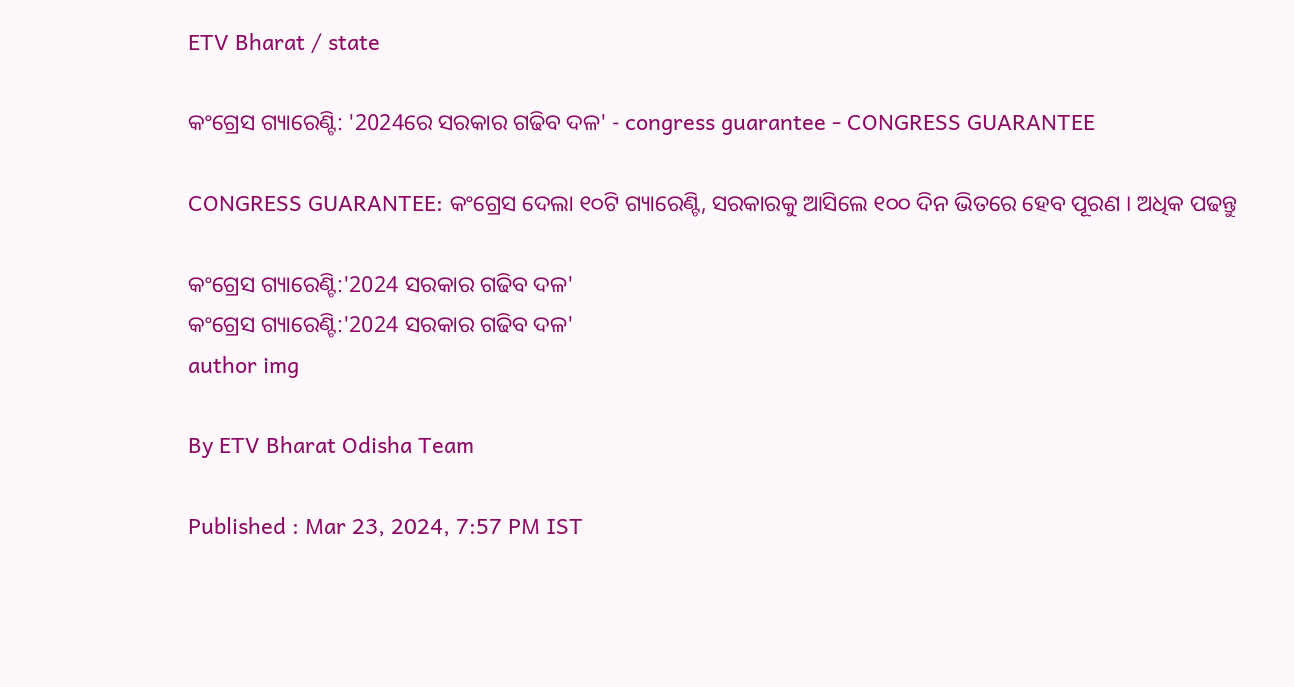ETV Bharat / state

କଂଗ୍ରେସ ଗ୍ୟାରେଣ୍ଟି: '2024ରେ ସରକାର ଗଢିବ ଦଳ' - congress guarantee - CONGRESS GUARANTEE

CONGRESS GUARANTEE: କଂଗ୍ରେସ ଦେଲା ୧୦ଟି ଗ୍ୟାରେଣ୍ଟି, ସରକାରକୁ ଆସିଲେ ୧୦୦ ଦିନ ଭିତରେ ହେବ ପୂରଣ । ଅଧିକ ପଢନ୍ତୁ

କଂଗ୍ରେସ ଗ୍ୟାରେଣ୍ଟି:'2024 ସରକାର ଗଢିବ ଦଳ'
କଂଗ୍ରେସ ଗ୍ୟାରେଣ୍ଟି:'2024 ସରକାର ଗଢିବ ଦଳ'
author img

By ETV Bharat Odisha Team

Published : Mar 23, 2024, 7:57 PM IST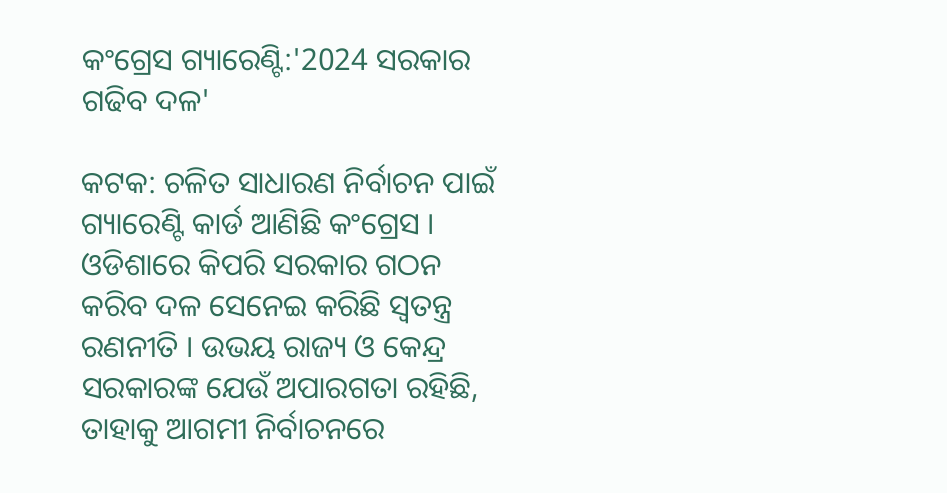କଂଗ୍ରେସ ଗ୍ୟାରେଣ୍ଟି:'2024 ସରକାର ଗଢିବ ଦଳ'

କଟକ: ଚଳିତ ସାଧାରଣ ନିର୍ବାଚନ ପାଇଁ ଗ୍ୟାରେଣ୍ଟି କାର୍ଡ ଆଣିଛି କଂଗ୍ରେସ । ଓଡିଶାରେ କିପରି ସରକାର ଗଠନ କରିବ ଦଳ ସେନେଇ କରିଛି ସ୍ବତନ୍ତ୍ର ରଣନୀତି । ଉଭୟ ରାଜ୍ୟ ଓ କେନ୍ଦ୍ର ସରକାରଙ୍କ ଯେଉଁ ଅପାରଗତା ରହିଛି, ତାହାକୁ ଆଗମୀ ନିର୍ବାଚନରେ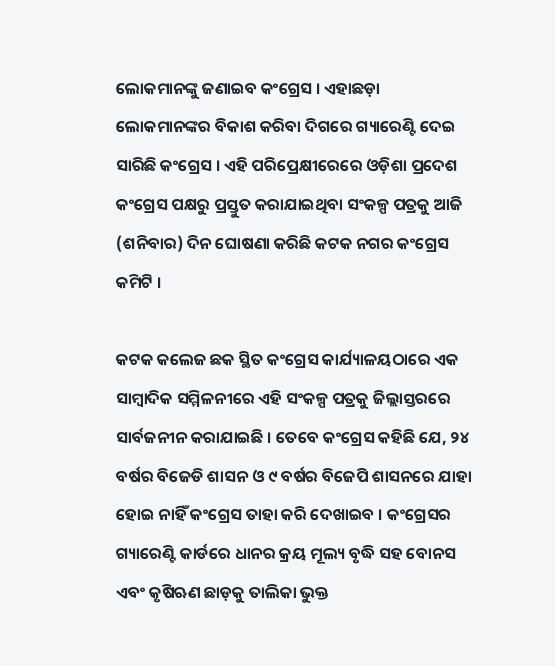ଲୋକମାନଙ୍କୁ ଜଣାଇବ କଂଗ୍ରେସ । ଏହାଛଡ଼ା ଲୋକମାନଙ୍କର ବିକାଶ କରିବା ଦିଗରେ ଗ୍ୟାରେଣ୍ଟି ଦେଇ ସାରିଛି କଂଗ୍ରେସ । ଏହି ପରିପ୍ରେକ୍ଷୀରେରେ ଓଡ଼ିଶା ପ୍ରଦେଶ କଂଗ୍ରେସ ପକ୍ଷରୁ ପ୍ରସ୍ତୁତ କରାଯାଇଥିବା ସଂକଳ୍ପ ପତ୍ରକୁ ଆଜି (ଶନିବାର) ଦିନ ଘୋଷଣା କରିଛି କଟକ ନଗର କଂଗ୍ରେସ କମିଟି ।

କଟକ କଲେଜ ଛକ ସ୍ଥିତ କଂଗ୍ରେସ କାର୍ଯ୍ୟାଳୟଠାରେ ଏକ ସାମ୍ବାଦିକ ସମ୍ମିଳନୀରେ ଏହି ସଂକଳ୍ପ ପତ୍ରକୁ ଜିଲ୍ଲାସ୍ତରରେ ସାର୍ବଜନୀନ କରାଯାଇଛି । ତେବେ କଂଗ୍ରେସ କହିଛି ଯେ, ୨୪ ବର୍ଷର ବିଜେଡି ଶାସନ ଓ ୯ ବର୍ଷର ବିଜେପି ଶାସନରେ ଯାହା ହୋଇ ନାହିଁ କଂଗ୍ରେସ ତାହା କରି ଦେଖାଇବ । କଂଗ୍ରେସର ଗ୍ୟାରେଣ୍ଟି କାର୍ଡରେ ଧାନର କ୍ରୟ ମୂଲ୍ୟ ବୃଦ୍ଧି ସହ ବୋନସ ଏବଂ କୃଷିଋଣ ଛାଡ଼କୁ ତାଲିକା ଭୁକ୍ତ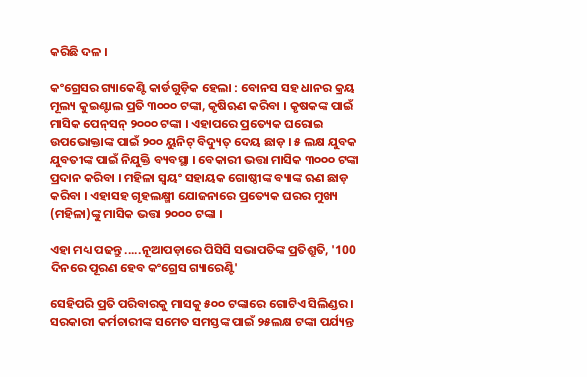କରିଛି ଦଳ ।

କଂଗ୍ରେସର ଗ୍ୟାକେଣ୍ଟି କାର୍ଡଗୁଡ଼ିକ ହେଲା : ବୋନସ ସହ ଧାନର କ୍ରୟ ମୂଲ୍ୟ କୁଇଣ୍ଟାଲ ପ୍ରତି ୩୦୦୦ ଟଙ୍କା, କୃଷିଋଣ କରିବା । କୃଷକଙ୍କ ପାଇଁ ମାସିକ ପେନ୍‌ସନ୍ ୨୦୦୦ ଟଙ୍କା । ଏହାପରେ ପ୍ରତ୍ୟେକ ଘରୋଇ ଉପଭୋକ୍ତାଙ୍କ ପାଇଁ ୨୦୦ ୟୁନିଟ୍ ବିଦ୍ୟୁତ୍ ଦେୟ ଛାଡ଼ । ୫ ଲକ୍ଷ ଯୁବକ ଯୁବତୀଙ୍କ ପାଇଁ ନିଯୁକ୍ତି ବ୍ୟବସ୍ଥା । ବେକାରୀ ଭତ୍ତା ମାସିକ ୩୦୦୦ ଟଙ୍କା ପ୍ରଦାନ କରିବା । ମହିଳା ସ୍ଵୟଂ ସହାୟକ ଗୋଷ୍ଠୀଙ୍କ ବ୍ୟାଙ୍କ ଋଣ ଛାଡ଼ କରିବା । ଏହାସହ ଗୃହଲକ୍ଷ୍ମୀ ଯୋଜନାରେ ପ୍ରତ୍ୟେକ ଘରର ମୁଖ୍ୟ (ମହିଳା)ଙ୍କୁ ମାସିକ ଭତ୍ତା ୨୦୦୦ ଟଙ୍କା ।

ଏହା ମଧ୍ୟ ପଢନ୍ତୁ .....ନୂଆପଡ଼ାରେ ପିସିସି ସଭାପତିଙ୍କ ପ୍ରତିଶ୍ରୁତି, '100 ଦିନରେ ପୂରଣ ହେବ କଂଗ୍ରେସ ଗ୍ୟାରେଣ୍ଟି'

ସେହିପରି ପ୍ରତି ପରିବାରକୁ ମାସକୁ ୫୦୦ ଟଙ୍କାରେ ଗୋଟିଏ ସିଲିଣ୍ଡର । ସରକାରୀ କର୍ମଚାରୀଙ୍କ ସମେତ ସମସ୍ତଙ୍କ ପାଇଁ ୨୫ଲକ୍ଷ ଟଙ୍କା ପର୍ଯ୍ୟନ୍ତ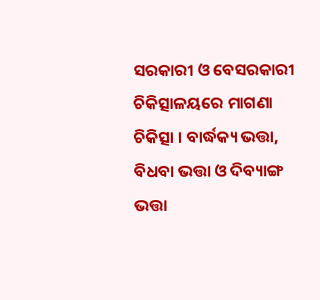ସରକାରୀ ଓ ବେସରକାରୀ ଚିକିତ୍ସାଳୟରେ ମାଗଣା ଚିକିତ୍ସା । ବାର୍ଦ୍ଧକ୍ୟ ଭତ୍ତା, ବିଧବା ଭତ୍ତା ଓ ଦିବ୍ୟାଙ୍ଗ ଭତ୍ତା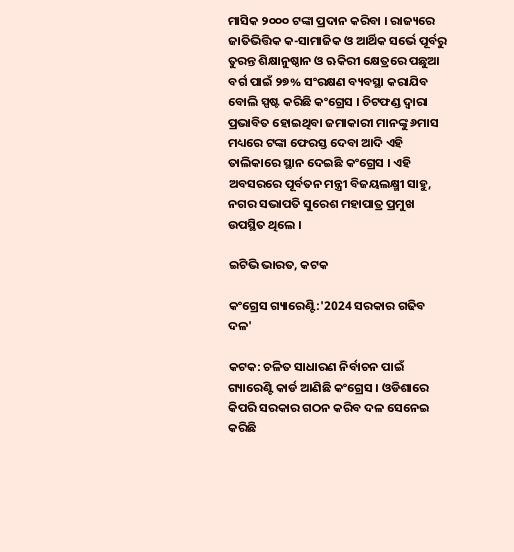ମାସିକ ୨୦୦୦ ଟଙ୍କା ପ୍ରଦାନ କରିବା । ରାଜ୍ୟରେ ଜାତିଭିତ୍ତିକ କ-ସାମାଜିକ ଓ ଆର୍ଥିକ ସର୍ଭେ ପୂର୍ବରୁ ତୁରନ୍ତ ଶିକ୍ଷାନୁଷ୍ଠାନ ଓ ଋକିରୀ କ୍ଷେତ୍ରରେ ପଛୁଆ ବର୍ଗ ପାଇଁ ୨୭% ସଂରକ୍ଷଣ ବ୍ୟବସ୍ଥା କରାଯିବ ବୋଲି ସ୍ପଷ୍ଟ କରିଛି କଂଗ୍ରେସ । ଚିଟଫଣ୍ଡ ଦ୍ଵାରା ପ୍ରଭାବିତ ହୋଇଥିବା ଜମାକାରୀ ମାନଙ୍କୁ ୬ମାସ ମଧ୍ୟରେ ଟଙ୍କା ଫେରସ୍ତ ଦେବା ଆଦି ଏହି ତାଲିକାରେ ସ୍ଥାନ ଦେଇଛି କଂଗ୍ରେସ । ଏହି ଅବସରରେ ପୂର୍ବତନ ମନ୍ତ୍ରୀ ବିଜୟଲକ୍ଷ୍ମୀ ସାହୁ, ନଗର ସଭାପତି ସୁରେଶ ମହାପାତ୍ର ପ୍ରମୁଖ ଉପସ୍ଥିତ ଥିଲେ ।

ଇଟିଭି ଭାରତ, କଟକ

କଂଗ୍ରେସ ଗ୍ୟାରେଣ୍ଟି:'2024 ସରକାର ଗଢିବ ଦଳ'

କଟକ: ଚଳିତ ସାଧାରଣ ନିର୍ବାଚନ ପାଇଁ ଗ୍ୟାରେଣ୍ଟି କାର୍ଡ ଆଣିଛି କଂଗ୍ରେସ । ଓଡିଶାରେ କିପରି ସରକାର ଗଠନ କରିବ ଦଳ ସେନେଇ କରିଛି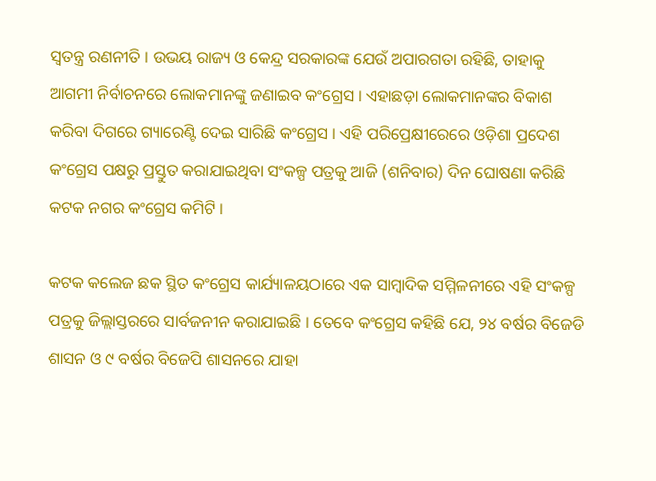ସ୍ବତନ୍ତ୍ର ରଣନୀତି । ଉଭୟ ରାଜ୍ୟ ଓ କେନ୍ଦ୍ର ସରକାରଙ୍କ ଯେଉଁ ଅପାରଗତା ରହିଛି, ତାହାକୁ ଆଗମୀ ନିର୍ବାଚନରେ ଲୋକମାନଙ୍କୁ ଜଣାଇବ କଂଗ୍ରେସ । ଏହାଛଡ଼ା ଲୋକମାନଙ୍କର ବିକାଶ କରିବା ଦିଗରେ ଗ୍ୟାରେଣ୍ଟି ଦେଇ ସାରିଛି କଂଗ୍ରେସ । ଏହି ପରିପ୍ରେକ୍ଷୀରେରେ ଓଡ଼ିଶା ପ୍ରଦେଶ କଂଗ୍ରେସ ପକ୍ଷରୁ ପ୍ରସ୍ତୁତ କରାଯାଇଥିବା ସଂକଳ୍ପ ପତ୍ରକୁ ଆଜି (ଶନିବାର) ଦିନ ଘୋଷଣା କରିଛି କଟକ ନଗର କଂଗ୍ରେସ କମିଟି ।

କଟକ କଲେଜ ଛକ ସ୍ଥିତ କଂଗ୍ରେସ କାର୍ଯ୍ୟାଳୟଠାରେ ଏକ ସାମ୍ବାଦିକ ସମ୍ମିଳନୀରେ ଏହି ସଂକଳ୍ପ ପତ୍ରକୁ ଜିଲ୍ଲାସ୍ତରରେ ସାର୍ବଜନୀନ କରାଯାଇଛି । ତେବେ କଂଗ୍ରେସ କହିଛି ଯେ, ୨୪ ବର୍ଷର ବିଜେଡି ଶାସନ ଓ ୯ ବର୍ଷର ବିଜେପି ଶାସନରେ ଯାହା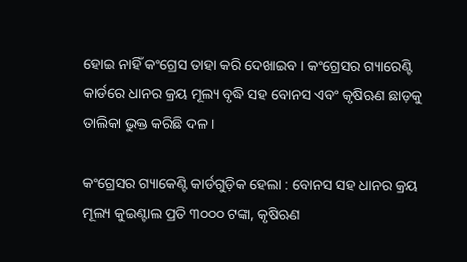ହୋଇ ନାହିଁ କଂଗ୍ରେସ ତାହା କରି ଦେଖାଇବ । କଂଗ୍ରେସର ଗ୍ୟାରେଣ୍ଟି କାର୍ଡରେ ଧାନର କ୍ରୟ ମୂଲ୍ୟ ବୃଦ୍ଧି ସହ ବୋନସ ଏବଂ କୃଷିଋଣ ଛାଡ଼କୁ ତାଲିକା ଭୁକ୍ତ କରିଛି ଦଳ ।

କଂଗ୍ରେସର ଗ୍ୟାକେଣ୍ଟି କାର୍ଡଗୁଡ଼ିକ ହେଲା : ବୋନସ ସହ ଧାନର କ୍ରୟ ମୂଲ୍ୟ କୁଇଣ୍ଟାଲ ପ୍ରତି ୩୦୦୦ ଟଙ୍କା, କୃଷିଋଣ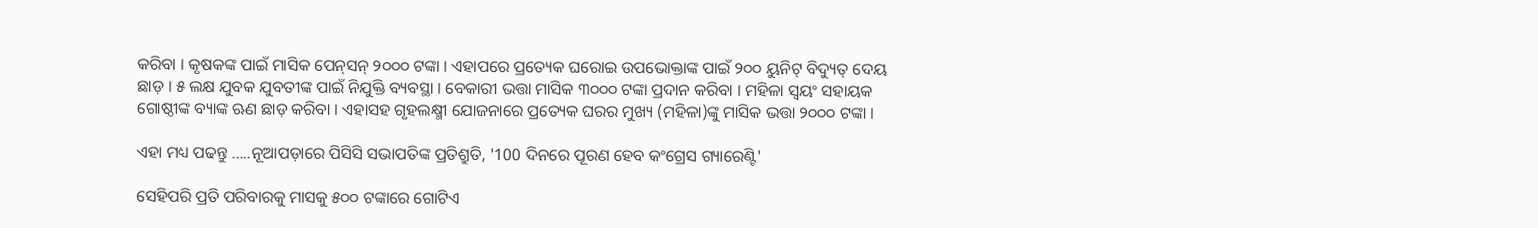କରିବା । କୃଷକଙ୍କ ପାଇଁ ମାସିକ ପେନ୍‌ସନ୍ ୨୦୦୦ ଟଙ୍କା । ଏହାପରେ ପ୍ରତ୍ୟେକ ଘରୋଇ ଉପଭୋକ୍ତାଙ୍କ ପାଇଁ ୨୦୦ ୟୁନିଟ୍ ବିଦ୍ୟୁତ୍ ଦେୟ ଛାଡ଼ । ୫ ଲକ୍ଷ ଯୁବକ ଯୁବତୀଙ୍କ ପାଇଁ ନିଯୁକ୍ତି ବ୍ୟବସ୍ଥା । ବେକାରୀ ଭତ୍ତା ମାସିକ ୩୦୦୦ ଟଙ୍କା ପ୍ରଦାନ କରିବା । ମହିଳା ସ୍ଵୟଂ ସହାୟକ ଗୋଷ୍ଠୀଙ୍କ ବ୍ୟାଙ୍କ ଋଣ ଛାଡ଼ କରିବା । ଏହାସହ ଗୃହଲକ୍ଷ୍ମୀ ଯୋଜନାରେ ପ୍ରତ୍ୟେକ ଘରର ମୁଖ୍ୟ (ମହିଳା)ଙ୍କୁ ମାସିକ ଭତ୍ତା ୨୦୦୦ ଟଙ୍କା ।

ଏହା ମଧ୍ୟ ପଢନ୍ତୁ .....ନୂଆପଡ଼ାରେ ପିସିସି ସଭାପତିଙ୍କ ପ୍ରତିଶ୍ରୁତି, '100 ଦିନରେ ପୂରଣ ହେବ କଂଗ୍ରେସ ଗ୍ୟାରେଣ୍ଟି'

ସେହିପରି ପ୍ରତି ପରିବାରକୁ ମାସକୁ ୫୦୦ ଟଙ୍କାରେ ଗୋଟିଏ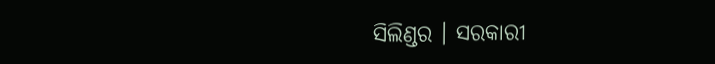ସିଲିଣ୍ଡର । ସରକାରୀ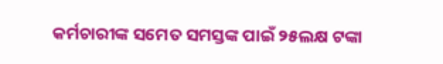କର୍ମଚାରୀଙ୍କ ସମେତ ସମସ୍ତଙ୍କ ପାଇଁ ୨୫ଲକ୍ଷ ଟଙ୍କା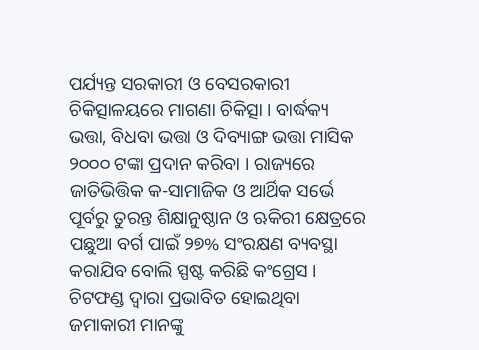ପର୍ଯ୍ୟନ୍ତ ସରକାରୀ ଓ ବେସରକାରୀ ଚିକିତ୍ସାଳୟରେ ମାଗଣା ଚିକିତ୍ସା । ବାର୍ଦ୍ଧକ୍ୟ ଭତ୍ତା, ବିଧବା ଭତ୍ତା ଓ ଦିବ୍ୟାଙ୍ଗ ଭତ୍ତା ମାସିକ ୨୦୦୦ ଟଙ୍କା ପ୍ରଦାନ କରିବା । ରାଜ୍ୟରେ ଜାତିଭିତ୍ତିକ କ-ସାମାଜିକ ଓ ଆର୍ଥିକ ସର୍ଭେ ପୂର୍ବରୁ ତୁରନ୍ତ ଶିକ୍ଷାନୁଷ୍ଠାନ ଓ ଋକିରୀ କ୍ଷେତ୍ରରେ ପଛୁଆ ବର୍ଗ ପାଇଁ ୨୭% ସଂରକ୍ଷଣ ବ୍ୟବସ୍ଥା କରାଯିବ ବୋଲି ସ୍ପଷ୍ଟ କରିଛି କଂଗ୍ରେସ । ଚିଟଫଣ୍ଡ ଦ୍ଵାରା ପ୍ରଭାବିତ ହୋଇଥିବା ଜମାକାରୀ ମାନଙ୍କୁ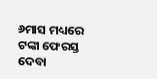୬ମାସ ମଧ୍ୟରେ ଟଙ୍କା ଫେରସ୍ତ ଦେବା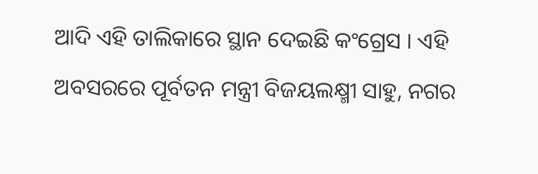ଆଦି ଏହି ତାଲିକାରେ ସ୍ଥାନ ଦେଇଛି କଂଗ୍ରେସ । ଏହି ଅବସରରେ ପୂର୍ବତନ ମନ୍ତ୍ରୀ ବିଜୟଲକ୍ଷ୍ମୀ ସାହୁ, ନଗର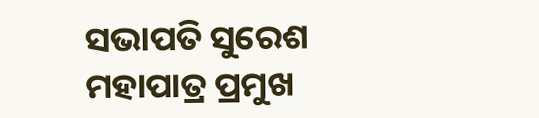ସଭାପତି ସୁରେଶ ମହାପାତ୍ର ପ୍ରମୁଖ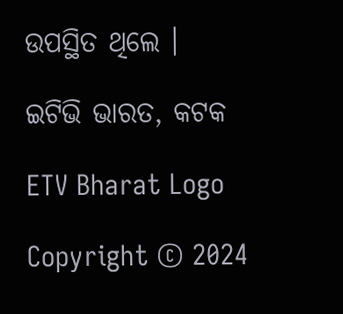ଉପସ୍ଥିତ ଥିଲେ ।

ଇଟିଭି ଭାରତ, କଟକ

ETV Bharat Logo

Copyright © 2024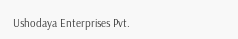Ushodaya Enterprises Pvt.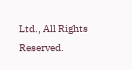Ltd., All Rights Reserved.